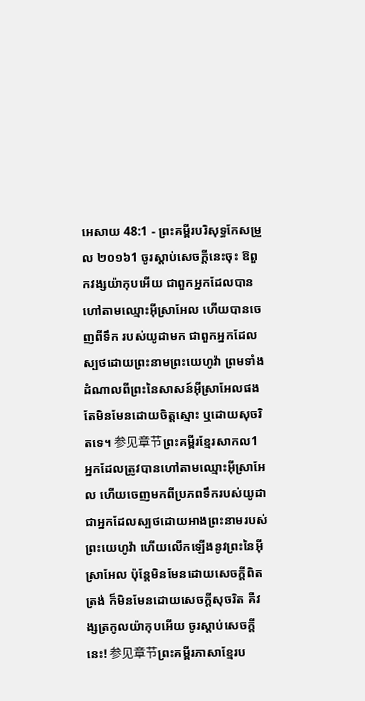អេសាយ 48:1 - ព្រះគម្ពីរបរិសុទ្ធកែសម្រួល ២០១៦1 ចូរស្តាប់សេចក្ដីនេះចុះ ឱពួកវង្សយ៉ាកុបអើយ ជាពួកអ្នកដែលបានហៅតាមឈ្មោះអ៊ីស្រាអែល ហើយបានចេញពីទឹក របស់យូដាមក ជាពួកអ្នកដែលស្បថដោយព្រះនាមព្រះយេហូវ៉ា ព្រមទាំងដំណាលពីព្រះនៃសាសន៍អ៊ីស្រាអែលផង តែមិនមែនដោយចិត្តស្មោះ ឬដោយសុចរិតទេ។ 参见章节ព្រះគម្ពីរខ្មែរសាកល1 អ្នកដែលត្រូវបានហៅតាមឈ្មោះអ៊ីស្រាអែល ហើយចេញមកពីប្រភពទឹករបស់យូដា ជាអ្នកដែលស្បថដោយអាងព្រះនាមរបស់ព្រះយេហូវ៉ា ហើយលើកឡើងនូវព្រះនៃអ៊ីស្រាអែល ប៉ុន្តែមិនមែនដោយសេចក្ដីពិតត្រង់ ក៏មិនមែនដោយសេចក្ដីសុចរិត គឺវង្សត្រកូលយ៉ាកុបអើយ ចូរស្ដាប់សេចក្ដីនេះ! 参见章节ព្រះគម្ពីរភាសាខ្មែរប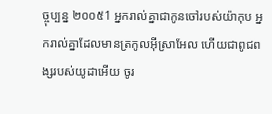ច្ចុប្បន្ន ២០០៥1 អ្នករាល់គ្នាជាកូនចៅរបស់យ៉ាកុប អ្នករាល់គ្នាដែលមានត្រកូលអ៊ីស្រាអែល ហើយជាពូជពង្សរបស់យូដាអើយ ចូរ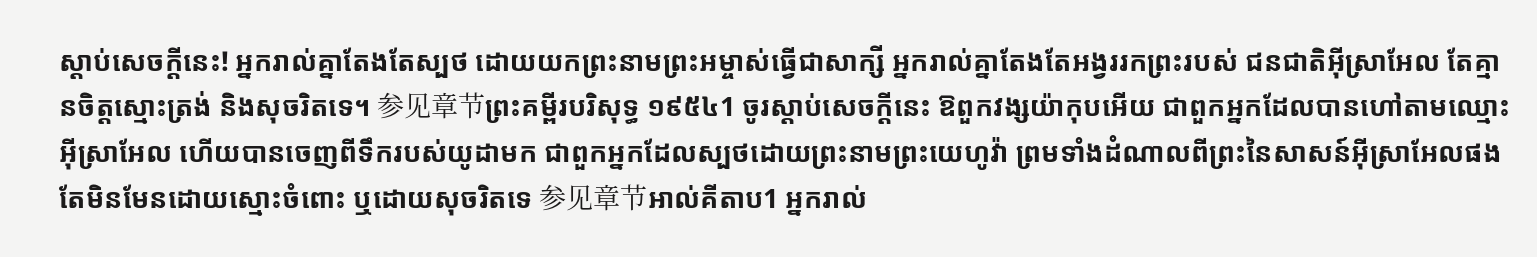ស្ដាប់សេចក្ដីនេះ! អ្នករាល់គ្នាតែងតែស្បថ ដោយយកព្រះនាមព្រះអម្ចាស់ធ្វើជាសាក្សី អ្នករាល់គ្នាតែងតែអង្វររកព្រះរបស់ ជនជាតិអ៊ីស្រាអែល តែគ្មានចិត្តស្មោះត្រង់ និងសុចរិតទេ។ 参见章节ព្រះគម្ពីរបរិសុទ្ធ ១៩៥៤1 ចូរស្តាប់សេចក្ដីនេះ ឱពួកវង្សយ៉ាកុបអើយ ជាពួកអ្នកដែលបានហៅតាមឈ្មោះអ៊ីស្រាអែល ហើយបានចេញពីទឹករបស់យូដាមក ជាពួកអ្នកដែលស្បថដោយព្រះនាមព្រះយេហូវ៉ា ព្រមទាំងដំណាលពីព្រះនៃសាសន៍អ៊ីស្រាអែលផង តែមិនមែនដោយស្មោះចំពោះ ឬដោយសុចរិតទេ 参见章节អាល់គីតាប1 អ្នករាល់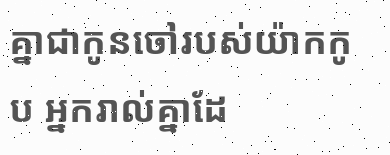គ្នាជាកូនចៅរបស់យ៉ាកកូប អ្នករាល់គ្នាដែ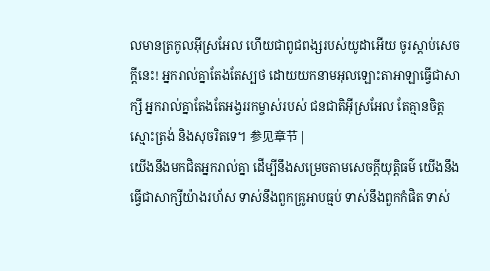លមានត្រកូលអ៊ីស្រអែល ហើយជាពូជពង្សរបស់យូដាអើយ ចូរស្ដាប់សេចក្ដីនេះ! អ្នករាល់គ្នាតែងតែស្បថ ដោយយកនាមអុលឡោះតាអាឡាធ្វើជាសាក្សី អ្នករាល់គ្នាតែងតែអង្វររកម្ចាស់របស់ ជនជាតិអ៊ីស្រអែល តែគ្មានចិត្តស្មោះត្រង់ និងសុចរិតទេ។ 参见章节 |
យើងនឹងមកជិតអ្នករាល់គ្នា ដើម្បីនឹងសម្រេចតាមសេចក្ដីយុត្តិធម៌ យើងនឹងធ្វើជាសាក្សីយ៉ាងរហ័ស ទាស់នឹងពួកគ្រូអាបធ្មប់ ទាស់នឹងពួកកំផិត ទាស់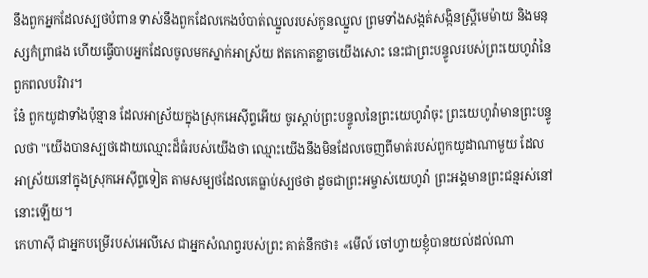នឹងពួកអ្នកដែលស្បថបំពាន ទាស់នឹងពួកដែលកេងបំបាត់ឈ្នួលរបស់កូនឈ្នួល ព្រមទាំងសង្កត់សង្កិនស្ត្រីមេម៉ាយ និងមនុស្សកំព្រាផង ហើយធ្វើបាបអ្នកដែលចូលមកស្នាក់អាស្រ័យ ឥតកោតខ្លាចយើងសោះ នេះជាព្រះបន្ទូលរបស់ព្រះយេហូវ៉ានៃពួកពលបរិវារ។
នែ៎ ពួកយូដាទាំងប៉ុន្មាន ដែលអាស្រ័យក្នុងស្រុកអេស៊ីព្ទអើយ ចូរស្តាប់ព្រះបន្ទូលនៃព្រះយេហូវ៉ាចុះ ព្រះយេហូវ៉ាមានព្រះបន្ទូលថា "យើងបានស្បថដោយឈ្មោះដ៏ធំរបស់យើងថា ឈ្មោះយើងនឹងមិនដែលចេញពីមាត់របស់ពួកយូដាណាមួយ ដែលអាស្រ័យនៅក្នុងស្រុកអេស៊ីព្ទទៀត តាមសម្បថដែលគេធ្លាប់ស្បថថា ដូចជាព្រះអម្ចាស់យេហូវ៉ា ព្រះអង្គមានព្រះជន្មរស់នៅនោះឡើយ។
កេហាស៊ី ជាអ្នកបម្រើរបស់អេលីសេ ជាអ្នកសំណព្វរបស់ព្រះ គាត់នឹកថា៖ «មើល៍ ចៅហ្វាយខ្ញុំបានយល់ដល់ណា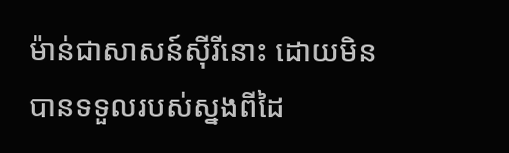ម៉ាន់ជាសាសន៍ស៊ីរីនោះ ដោយមិនបានទទួលរបស់ស្នងពីដៃ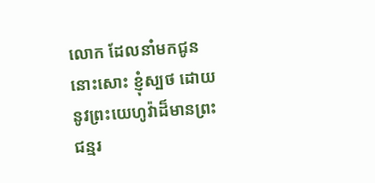លោក ដែលនាំមកជូននោះសោះ ខ្ញុំស្បថ ដោយនូវព្រះយេហូវ៉ាដ៏មានព្រះជន្មរ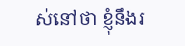ស់នៅថា ខ្ញុំនឹងរ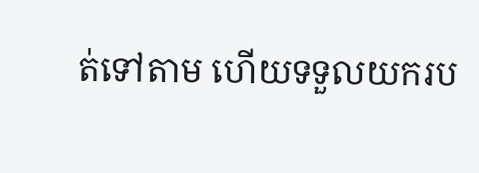ត់ទៅតាម ហើយទទួលយករប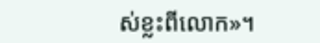ស់ខ្លះពីលោក»។